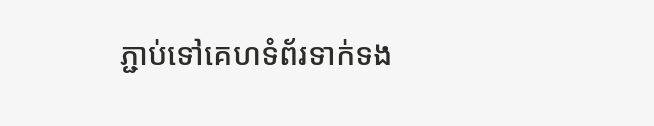ភ្ជាប់ទៅគេហទំព័រទាក់ទង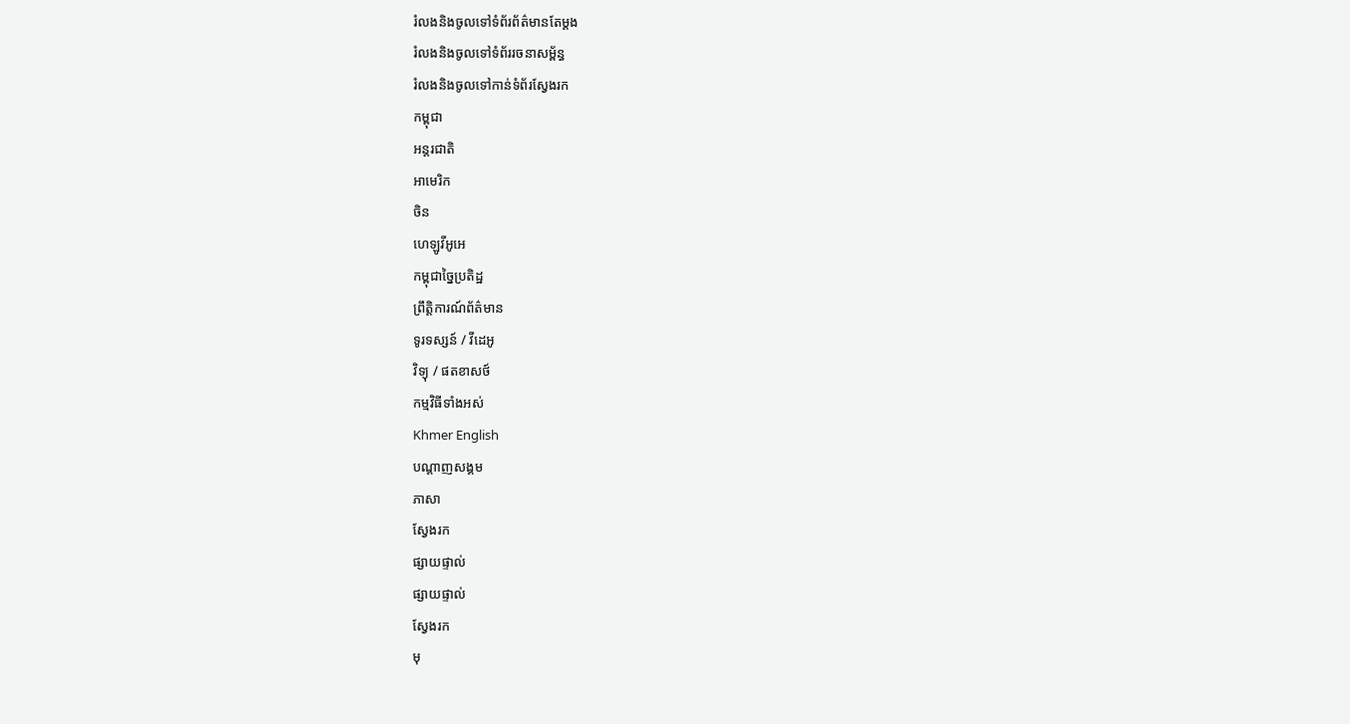រំលងនិងចូលទៅទំព័រព័ត៌មានតែម្តង
រំលងនិងចូលទៅទំព័ររចនាសម្ព័ន្ធ
រំលងនិងចូលទៅកាន់ទំព័រស្វែងរក
កម្ពុជា
អន្តរជាតិ
អាមេរិក
ចិន
ហេឡូវីអូអេ
កម្ពុជាច្នៃប្រតិដ្ឋ
ព្រឹត្តិការណ៍ព័ត៌មាន
ទូរទស្សន៍ / វីដេអូ
វិទ្យុ / ផតខាសថ៍
កម្មវិធីទាំងអស់
Khmer English
បណ្តាញសង្គម
ភាសា
ស្វែងរក
ផ្សាយផ្ទាល់
ផ្សាយផ្ទាល់
ស្វែងរក
មុ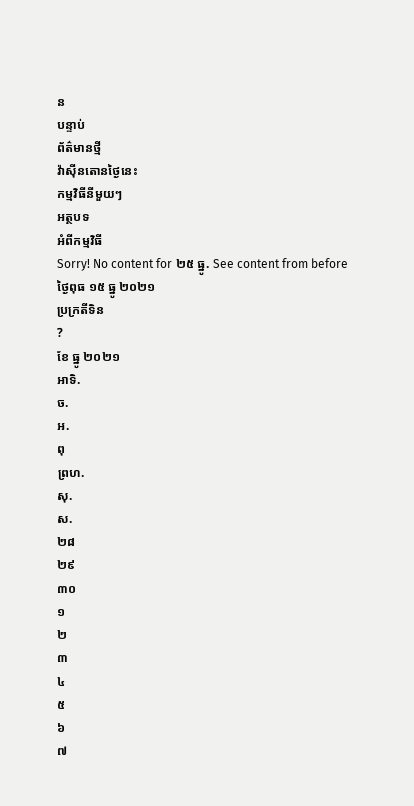ន
បន្ទាប់
ព័ត៌មានថ្មី
វ៉ាស៊ីនតោនថ្ងៃនេះ
កម្មវិធីនីមួយៗ
អត្ថបទ
អំពីកម្មវិធី
Sorry! No content for ២៥ ធ្នូ. See content from before
ថ្ងៃពុធ ១៥ ធ្នូ ២០២១
ប្រក្រតីទិន
?
ខែ ធ្នូ ២០២១
អាទិ.
ច.
អ.
ពុ
ព្រហ.
សុ.
ស.
២៨
២៩
៣០
១
២
៣
៤
៥
៦
៧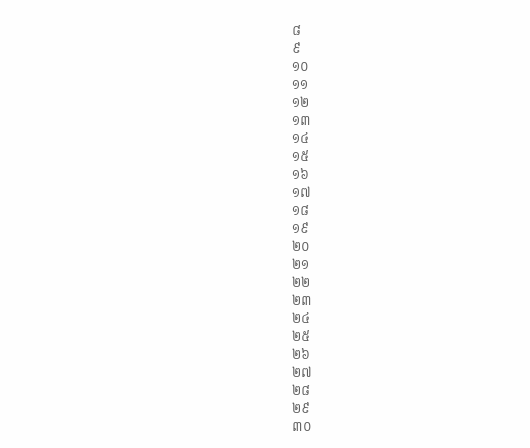៨
៩
១០
១១
១២
១៣
១៤
១៥
១៦
១៧
១៨
១៩
២០
២១
២២
២៣
២៤
២៥
២៦
២៧
២៨
២៩
៣០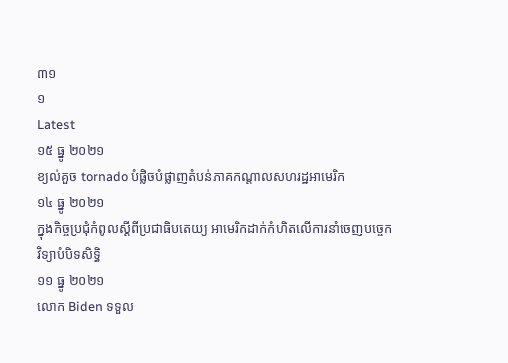៣១
១
Latest
១៥ ធ្នូ ២០២១
ខ្យល់គួច tornado បំផ្លិចបំផ្លាញតំបន់ភាគកណ្តាលសហរដ្ឋអាមេរិក
១៤ ធ្នូ ២០២១
ក្នុងកិច្ចប្រជុំកំពូលស្តីពីប្រជាធិបតេយ្យ អាមេរិកដាក់កំហិតលើការនាំចេញបច្ចេកវិទ្យាបំបិទសិទ្ធិ
១១ ធ្នូ ២០២១
លោក Biden ទទួល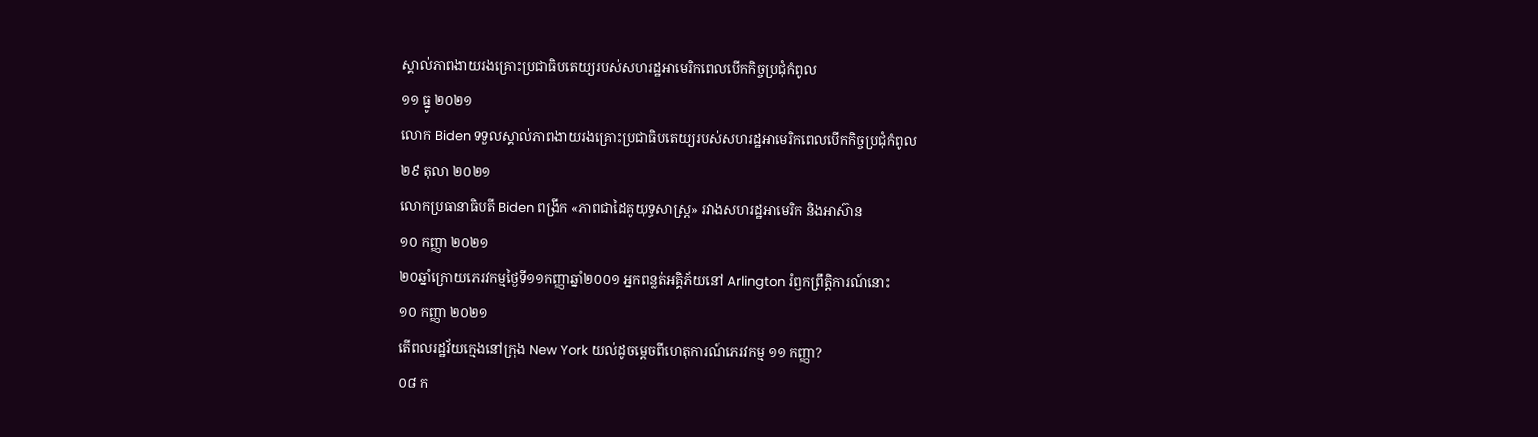ស្គាល់ភាពងាយរងគ្រោះប្រជាធិបតេយ្យរបស់សហរដ្ឋអាមេរិកពេលបើកកិច្ចប្រជុំកំពូល
១១ ធ្នូ ២០២១
លោក Biden ទទួលស្គាល់ភាពងាយរងគ្រោះប្រជាធិបតេយ្យរបស់សហរដ្ឋអាមេរិកពេលបើកកិច្ចប្រជុំកំពូល
២៩ តុលា ២០២១
លោកប្រធានាធិបតី Biden ពង្រីក «ភាពជាដៃគូយុទ្ធសាស្ត្រ» រវាងសហរដ្ឋអាមេរិក និងអាស៊ាន
១០ កញ្ញា ២០២១
២០ឆ្នាំក្រោយភេរវកម្មថ្ងៃទី១១កញ្ញាឆ្នាំ២០០១ អ្នកពន្លត់អគ្គិភ័យនៅ Arlington រំឭកព្រឹត្តិការណ៍នោះ
១០ កញ្ញា ២០២១
តើពលរដ្ឋវ័យក្មេងនៅក្រុង New York យល់ដូចម្តេចពីហេតុការណ៍ភេរវកម្ម ១១ កញ្ញា?
០៨ ក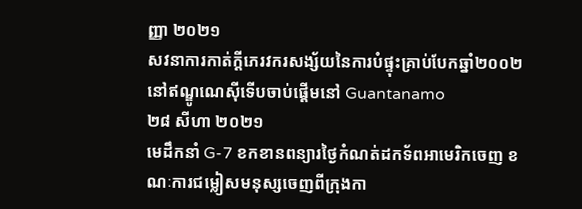ញ្ញា ២០២១
សវនាការកាត់ក្ដីភេរវករសង្ស័យនៃការបំផ្ទុះគ្រាប់បែកឆ្នាំ២០០២នៅឥណ្ឌូណេស៊ីទើបចាប់ផ្ដើមនៅ Guantanamo
២៨ សីហា ២០២១
មេដឹកនាំ G-7 ខកខានពន្យារថ្ងៃកំណត់ដកទ័ពអាមេរិកចេញ ខណៈការជម្លៀសមនុស្សចេញពីក្រុងកា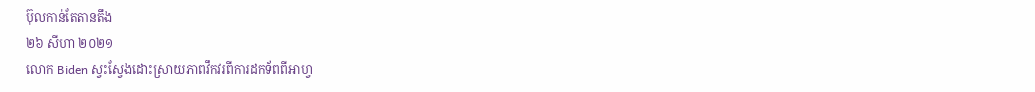ប៊ុលកាន់តែតានតឹង
២៦ សីហា ២០២១
លោក Biden ស្វះស្វែងដោះស្រាយភាពវឹកវរពីការដកទ័ពពីអាហ្វ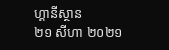ហ្គានីស្ថាន
២១ សីហា ២០២១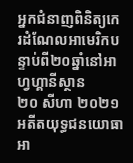អ្នកជំនាញពិនិត្យកេរដំណែលអាមេរិកបន្ទាប់ពី២០ឆ្នាំនៅអាហ្វហ្គានីស្ថាន
២០ សីហា ២០២១
អតីតយុទ្ធជនយោធាអា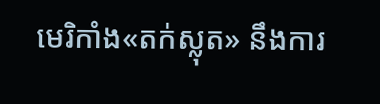មេរិកាំង«តក់ស្លុត» នឹងការ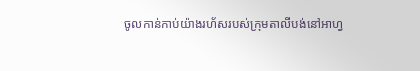ចូលកាន់កាប់យ៉ាងរហ័សរបស់ក្រុមតាលីបង់នៅអាហ្វ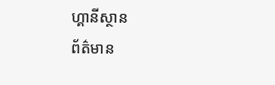ហ្គានីស្ថាន
ព័ត៌មាន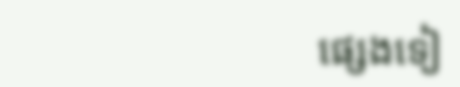ផ្សេងទៀ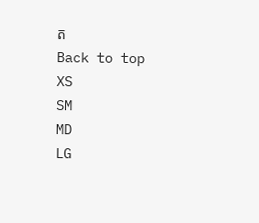ត
Back to top
XS
SM
MD
LG